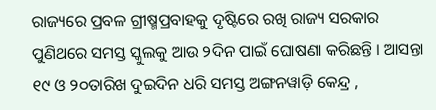ରାଜ୍ୟରେ ପ୍ରବଳ ଗ୍ରୀଷ୍ମପ୍ରବାହକୁ ଦୃଷ୍ଟିରେ ରଖି ରାଜ୍ୟ ସରକାର ପୁଣିଥରେ ସମସ୍ତ ସ୍କୁଲକୁ ଆଉ ୨ଦିନ ପାଇଁ ଘୋଷଣା କରିଛନ୍ତି । ଆସନ୍ତା ୧୯ ଓ ୨୦ତାରିଖ ଦୁଇଦିନ ଧରି ସମସ୍ତ ଅଙ୍ଗନୱାଡ଼ି କେନ୍ଦ୍ର ,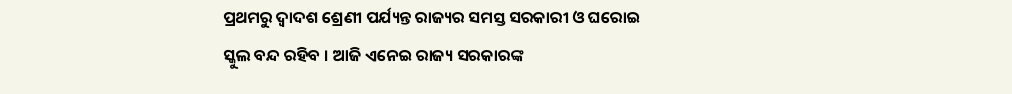ପ୍ରଥମରୁ ଦ୍ୱାଦଶ ଶ୍ରେଣୀ ପର୍ଯ୍ୟନ୍ତ ରାଜ୍ୟର ସମସ୍ତ ସରକାରୀ ଓ ଘରୋଇ ସ୍କୁଲ ବନ୍ଦ ରହିବ । ଆଜି ଏନେଇ ରାଜ୍ୟ ସରକାରଙ୍କ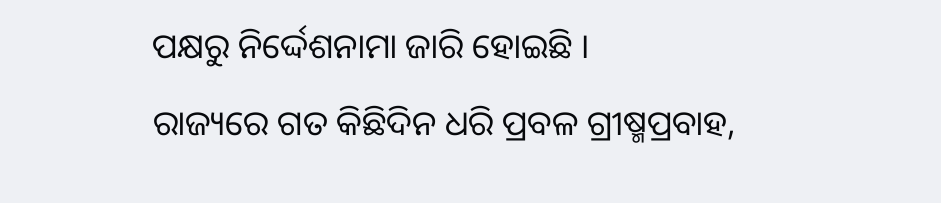ପକ୍ଷରୁ ନିର୍ଦ୍ଦେଶନାମା ଜାରି ହୋଇଛି ।
ରାଜ୍ୟରେ ଗତ କିଛିଦିନ ଧରି ପ୍ରବଳ ଗ୍ରୀଷ୍ମପ୍ରବାହ,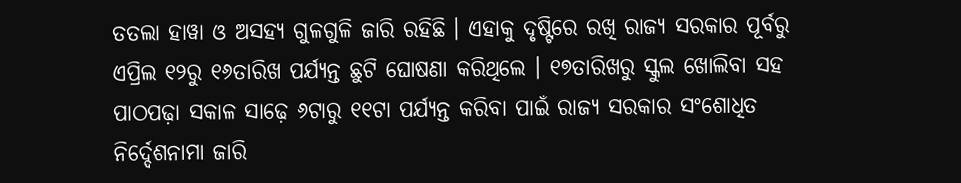ତତଲା ହାୱା ଓ ଅସହ୍ୟ ଗୁଳଗୁଳି ଜାରି ରହିଛି । ଏହାକୁ ଦୃଷ୍ଟିରେ ରଖି ରାଜ୍ୟ ସରକାର ପୂର୍ବରୁ ଏପ୍ରିଲ ୧୨ରୁ ୧୬ତାରିଖ ପର୍ଯ୍ୟନ୍ତ ଛୁଟି ଘୋଷଣା କରିଥିଲେ । ୧୭ତାରିଖରୁ ସ୍କୁଲ ଖୋଲିବା ସହ ପାଠପଢ଼ା ସକାଳ ସାଢ଼େ ୬ଟାରୁ ୧୧ଟା ପର୍ଯ୍ୟନ୍ତ କରିବା ପାଇଁ ରାଜ୍ୟ ସରକାର ସଂଶୋଧିତ ନିର୍ଦ୍ଦେଶନାମା ଜାରି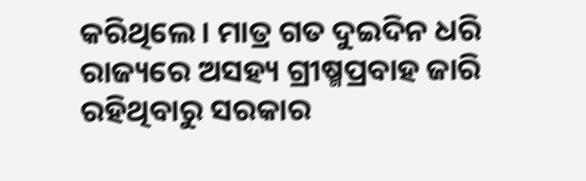କରିଥିଲେ । ମାତ୍ର ଗତ ଦୁଇଦିନ ଧରି ରାଜ୍ୟରେ ଅସହ୍ୟ ଗ୍ରୀଷ୍ମପ୍ରବାହ ଜାରି ରହିଥିବାରୁ ସରକାର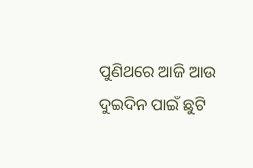ପୁଣିଥରେ ଆଜି ଆଉ ଦୁଇଦିନ ପାଇଁ ଛୁଟି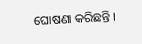ଘୋଷଣା କରିଛନ୍ତି ।